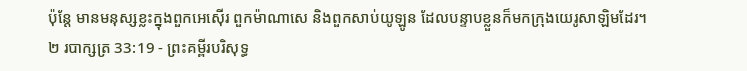ប៉ុន្តែ មានមនុស្សខ្លះក្នុងពួកអេស៊ើរ ពួកម៉ាណាសេ និងពួកសាប់យូឡូន ដែលបន្ទាបខ្លួនក៏មកក្រុងយេរូសាឡិមដែរ។
២ របាក្សត្រ 33:19 - ព្រះគម្ពីរបរិសុទ្ធ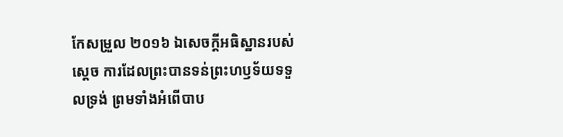កែសម្រួល ២០១៦ ឯសេចក្ដីអធិស្ឋានរបស់ស្ដេច ការដែលព្រះបានទន់ព្រះហឫទ័យទទួលទ្រង់ ព្រមទាំងអំពើបាប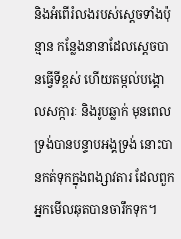និងអំពើរំលងរបស់ស្ដេចទាំងប៉ុន្មាន កន្លែងនានាដែលស្ដេចបានធ្វើទីខ្ពស់ ហើយតម្កល់បង្គោលសក្ការៈ និងរូបឆ្លាក់ មុនពេលទ្រង់បានបន្ទាបអង្គទ្រង់ នោះបានកត់ទុកក្នុងពង្សាវតារ ដែលពួកអ្នកមើលឆុតបានចារឹកទុក។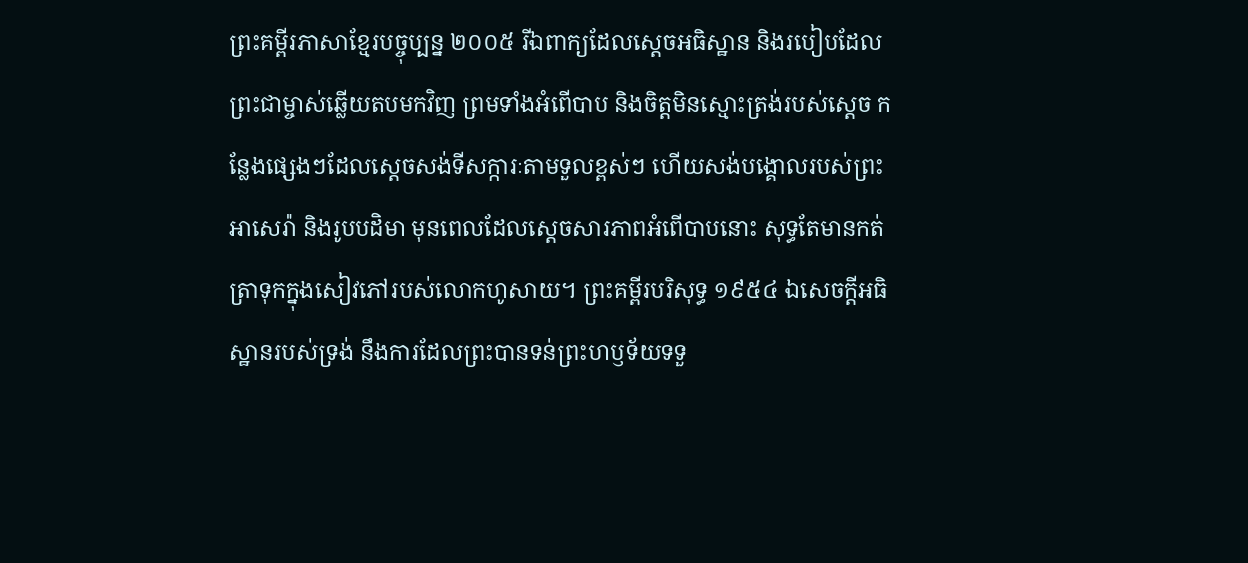ព្រះគម្ពីរភាសាខ្មែរបច្ចុប្បន្ន ២០០៥ រីឯពាក្យដែលស្ដេចអធិស្ឋាន និងរបៀបដែលព្រះជាម្ចាស់ឆ្លើយតបមកវិញ ព្រមទាំងអំពើបាប និងចិត្តមិនស្មោះត្រង់របស់ស្ដេច កន្លែងផ្សេងៗដែលស្ដេចសង់ទីសក្ការៈតាមទួលខ្ពស់ៗ ហើយសង់បង្គោលរបស់ព្រះអាសេរ៉ា និងរូបបដិមា មុនពេលដែលស្ដេចសារភាពអំពើបាបនោះ សុទ្ធតែមានកត់ត្រាទុកក្នុងសៀវភៅរបស់លោកហូសាយ។ ព្រះគម្ពីរបរិសុទ្ធ ១៩៥៤ ឯសេចក្ដីអធិស្ឋានរបស់ទ្រង់ នឹងការដែលព្រះបានទន់ព្រះហឫទ័យទទួ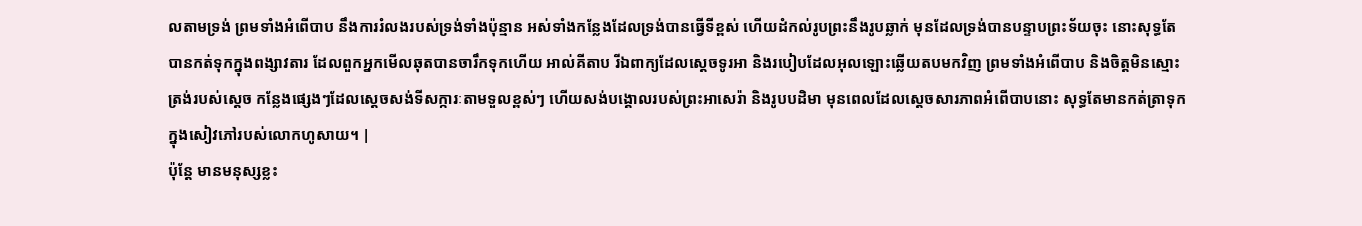លតាមទ្រង់ ព្រមទាំងអំពើបាប នឹងការរំលងរបស់ទ្រង់ទាំងប៉ុន្មាន អស់ទាំងកន្លែងដែលទ្រង់បានធ្វើទីខ្ពស់ ហើយដំកល់រូបព្រះនឹងរូបឆ្លាក់ មុនដែលទ្រង់បានបន្ទាបព្រះទ័យចុះ នោះសុទ្ធតែបានកត់ទុកក្នុងពង្សាវតារ ដែលពួកអ្នកមើលឆុតបានចារឹកទុកហើយ អាល់គីតាប រីឯពាក្យដែលស្តេចទូរអា និងរបៀបដែលអុលឡោះឆ្លើយតបមកវិញ ព្រមទាំងអំពើបាប និងចិត្តមិនស្មោះត្រង់របស់ស្តេច កន្លែងផ្សេងៗដែលស្តេចសង់ទីសក្ការៈតាមទួលខ្ពស់ៗ ហើយសង់បង្គោលរបស់ព្រះអាសេរ៉ា និងរូបបដិមា មុនពេលដែលស្តេចសារភាពអំពើបាបនោះ សុទ្ធតែមានកត់ត្រាទុកក្នុងសៀវភៅរបស់លោកហូសាយ។ |
ប៉ុន្តែ មានមនុស្សខ្លះ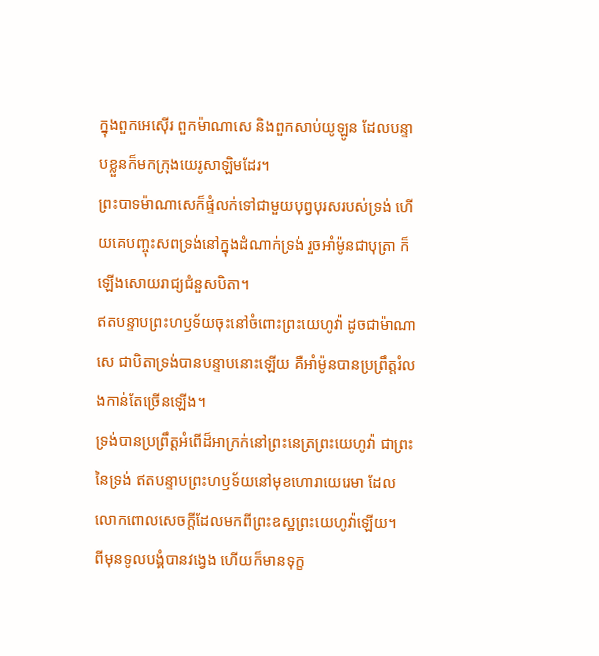ក្នុងពួកអេស៊ើរ ពួកម៉ាណាសេ និងពួកសាប់យូឡូន ដែលបន្ទាបខ្លួនក៏មកក្រុងយេរូសាឡិមដែរ។
ព្រះបាទម៉ាណាសេក៏ផ្ទំលក់ទៅជាមួយបុព្វបុរសរបស់ទ្រង់ ហើយគេបញ្ចុះសពទ្រង់នៅក្នុងដំណាក់ទ្រង់ រួចអាំម៉ូនជាបុត្រា ក៏ឡើងសោយរាជ្យជំនួសបិតា។
ឥតបន្ទាបព្រះហឫទ័យចុះនៅចំពោះព្រះយេហូវ៉ា ដូចជាម៉ាណាសេ ជាបិតាទ្រង់បានបន្ទាបនោះឡើយ គឺអាំម៉ូនបានប្រព្រឹត្តរំលងកាន់តែច្រើនឡើង។
ទ្រង់បានប្រព្រឹត្តអំពើដ៏អាក្រក់នៅព្រះនេត្រព្រះយេហូវ៉ា ជាព្រះនៃទ្រង់ ឥតបន្ទាបព្រះហឫទ័យនៅមុខហោរាយេរេមា ដែលលោកពោលសេចក្ដីដែលមកពីព្រះឧស្ឋព្រះយេហូវ៉ាឡើយ។
ពីមុនទូលបង្គំបានវង្វេង ហើយក៏មានទុក្ខ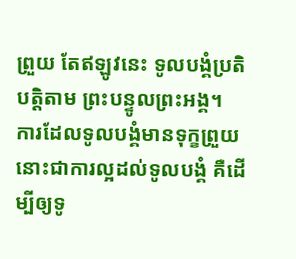ព្រួយ តែឥឡូវនេះ ទូលបង្គំប្រតិបត្តិតាម ព្រះបន្ទូលព្រះអង្គ។
ការដែលទូលបង្គំមានទុក្ខព្រួយ នោះជាការល្អដល់ទូលបង្គំ គឺដើម្បីឲ្យទូ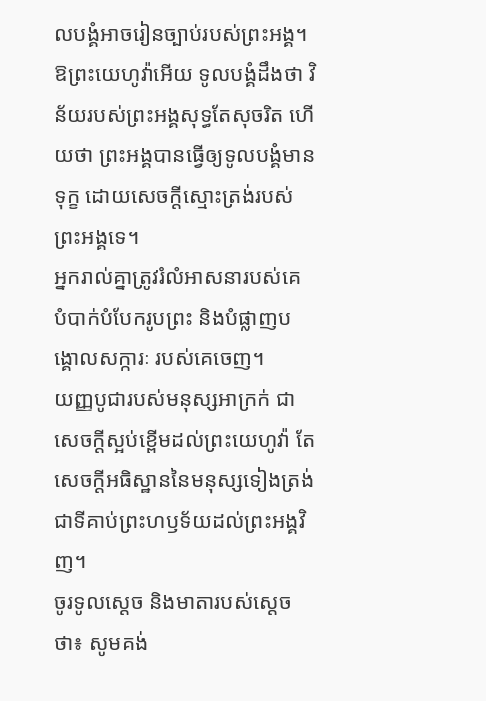លបង្គំអាចរៀនច្បាប់របស់ព្រះអង្គ។
ឱព្រះយេហូវ៉ាអើយ ទូលបង្គំដឹងថា វិន័យរបស់ព្រះអង្គសុទ្ធតែសុចរិត ហើយថា ព្រះអង្គបានធ្វើឲ្យទូលបង្គំមានទុក្ខ ដោយសេចក្ដីស្មោះត្រង់របស់ព្រះអង្គទេ។
អ្នករាល់គ្នាត្រូវរំលំអាសនារបស់គេ បំបាក់បំបែករូបព្រះ និងបំផ្លាញបង្គោលសក្ការៈ របស់គេចេញ។
យញ្ញបូជារបស់មនុស្សអាក្រក់ ជាសេចក្ដីស្អប់ខ្ពើមដល់ព្រះយេហូវ៉ា តែសេចក្ដីអធិស្ឋាននៃមនុស្សទៀងត្រង់ ជាទីគាប់ព្រះហឫទ័យដល់ព្រះអង្គវិញ។
ចូរទូលស្ដេច និងមាតារបស់ស្ដេចថា៖ សូមគង់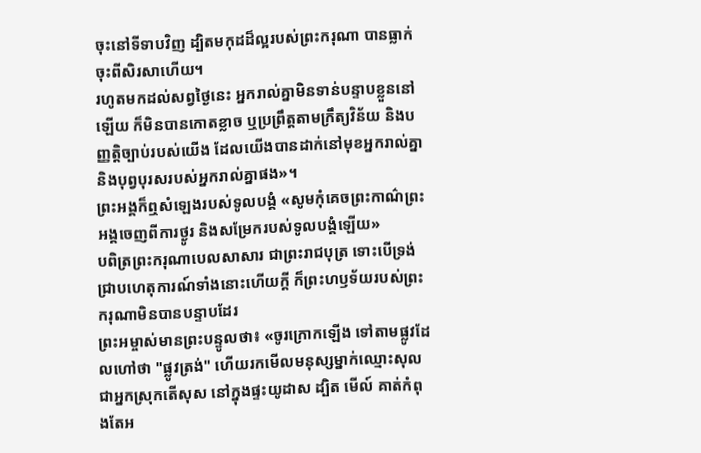ចុះនៅទីទាបវិញ ដ្បិតមកុដដ៏ល្អរបស់ព្រះករុណា បានធ្លាក់ចុះពីសិរសាហើយ។
រហូតមកដល់សព្វថ្ងៃនេះ អ្នករាល់គ្នាមិនទាន់បន្ទាបខ្លួននៅឡើយ ក៏មិនបានកោតខ្លាច ឬប្រព្រឹត្តតាមក្រឹត្យវិន័យ និងបញ្ញត្តិច្បាប់របស់យើង ដែលយើងបានដាក់នៅមុខអ្នករាល់គ្នា និងបុព្វបុរសរបស់អ្នករាល់គ្នាផង»។
ព្រះអង្គក៏ឮសំឡេងរបស់ទូលបង្គំ «សូមកុំគេចព្រះកាណ៌ព្រះអង្គចេញពីការថ្ងូរ និងសម្រែករបស់ទូលបង្គំឡើយ»
បពិត្រព្រះករុណាបេលសាសារ ជាព្រះរាជបុត្រ ទោះបើទ្រង់ជ្រាបហេតុការណ៍ទាំងនោះហើយក្ដី ក៏ព្រះហឫទ័យរបស់ព្រះករុណាមិនបានបន្ទាបដែរ
ព្រះអម្ចាស់មានព្រះបន្ទូលថា៖ «ចូរក្រោកឡើង ទៅតាមផ្លូវដែលហៅថា "ផ្លូវត្រង់" ហើយរកមើលមនុស្សម្នាក់ឈ្មោះសុល ជាអ្នកស្រុកតើសុស នៅក្នុងផ្ទះយូដាស ដ្បិត មើល៍ គាត់កំពុងតែអ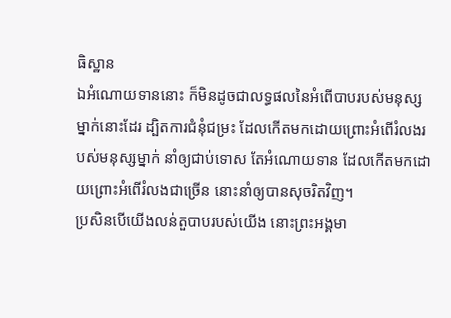ធិស្ឋាន
ឯអំណោយទាននោះ ក៏មិនដូចជាលទ្ធផលនៃអំពើបាបរបស់មនុស្សម្នាក់នោះដែរ ដ្បិតការជំនុំជម្រះ ដែលកើតមកដោយព្រោះអំពើរំលងរបស់មនុស្សម្នាក់ នាំឲ្យជាប់ទោស តែអំណោយទាន ដែលកើតមកដោយព្រោះអំពើរំលងជាច្រើន នោះនាំឲ្យបានសុចរិតវិញ។
ប្រសិនបើយើងលន់តួបាបរបស់យើង នោះព្រះអង្គមា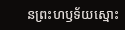នព្រះហឫទ័យស្មោះ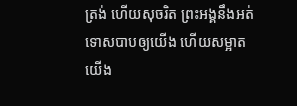ត្រង់ ហើយសុចរិត ព្រះអង្គនឹងអត់ទោសបាបឲ្យយើង ហើយសម្អាតយើង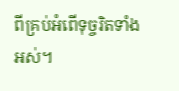ពីគ្រប់អំពើទុច្ចរិតទាំងអស់។